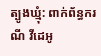ត្បូងឃ្មុំ: ពាក់ព័ន្ធករណី វីដេអូ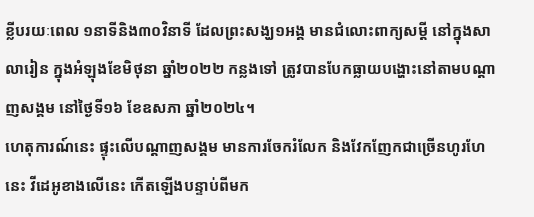ខ្លីបរយៈពេល ១នាទីនិង៣០វិនាទី ដែលព្រះសង្ឃ១អង្គ មានជំលោះពាក្យសម្តី នៅក្នុងសាលារៀន ក្នុងអំឡុងខែមិថុនា ឆ្នាំ២០២២ កន្លងទៅ ត្រូវបានបែកធ្លាយបង្ហោះនៅតាមបណ្តាញសង្គម នៅថ្ងៃទី១៦ ខែឧសភា ឆ្នាំ២០២៤។
ហេតុការណ៍នេះ ផ្ទុះលើបណ្តាញសង្គម មានការចែករំលែក និងវែកញែកជាច្រើនហូរហែនេះ វីដេអូខាងលើនេះ កើតឡើងបន្ទាប់ពីមក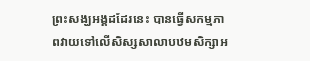ព្រះសង្ឃអង្គដដែរនេះ បានធ្វើសកម្មភាពវាយទៅលើសិស្សសាលាបឋមសិក្សាអ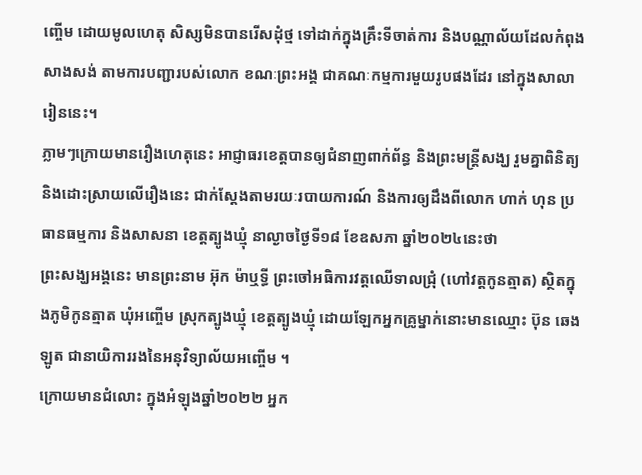ញ្ចើម ដោយមូលហេតុ សិស្សមិនបានរើសដុំថ្ម ទៅដាក់ក្នុងគ្រឹះទីចាត់ការ និងបណ្ណាល័យដែលកំពុងសាងសង់ តាមការបញ្ជារបស់លោក ខណៈព្រះអង្គ ជាគណៈកម្មការមួយរូបផងដែរ នៅក្នុងសាលារៀននេះ។
ភ្លាមៗក្រោយមានរឿងហេតុនេះ អាជ្ញាធរខេត្តបានឲ្យជំនាញពាក់ព័ន្ធ និងព្រះមន្ត្រីសង្ឃ រួមគ្នាពិនិត្យ និងដោះស្រាយលើរឿងនេះ ជាក់ស្តែងតាមរយៈរបាយការណ៍ និងការឲ្យដឹងពីលោក ហាក់ ហុន ប្រធានធម្មការ និងសាសនា ខេត្តត្បូងឃ្មុំ នាល្ងាចថ្ងៃទី១៨ ខែឧសភា ឆ្នាំ២០២៤នេះថា
ព្រះសង្ឃអង្គនេះ មានព្រះនាម អ៊ុក ម៉ាឬទ្ធី ព្រះចៅអធិការវត្តឈើទាលជ្រុំ (ហៅវត្តកូនត្មាត) ស្ថិតក្នុងភូមិកូនត្មាត ឃុំអញ្ចើម ស្រុកត្បូងឃ្មុំ ខេត្តត្បូងឃ្មុំ ដោយឡែកអ្នកគ្រូម្នាក់នោះមានឈ្មោះ ប៊ុន ឆេងឡូត ជានាយិការរងនៃអនុវិទ្យាល័យអញ្ចើម ។
ក្រោយមានជំលោះ ក្នុងអំឡុងឆ្នាំ២០២២ អ្នក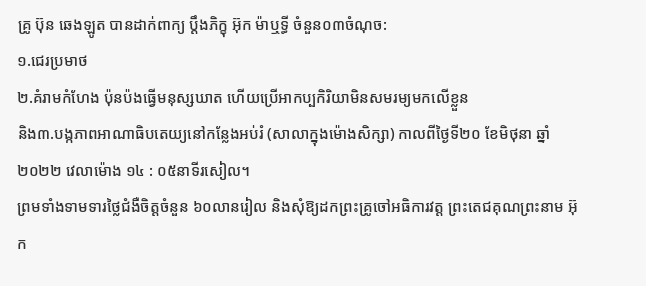គ្រូ ប៊ុន ឆេងឡូត បានដាក់ពាក្យ ប្តឹងភិក្ខុ អ៊ុក ម៉ាឬទ្ធី ចំនួន០៣ចំណុច:
១.ជេរប្រមាថ
២.គំរាមកំហែង ប៉ុនប៉ងធ្វើមនុស្សឃាត ហើយប្រើអាកប្បកិរិយាមិនសមរម្យមកលើខ្លួន
និង៣.បង្កភាពអាណាធិបតេយ្យនៅកន្លែងអប់រំ (សាលាក្នុងម៉ោងសិក្សា) កាលពីថ្ងៃទី២០ ខែមិថុនា ឆ្នាំ២០២២ វេលាម៉ោង ១៤ : ០៥នាទីរសៀល។
ព្រមទាំងទាមទារថ្លៃជំងឺចិត្តចំនួន ៦០លានរៀល និងសុំឱ្យដកព្រះគ្រូចៅអធិការវត្ត ព្រះតេជគុណព្រះនាម អ៊ុក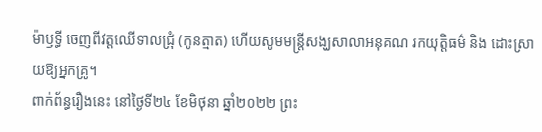ម៉ាឫទ្ធី ចេញពីវត្តឈើទាលជ្រុំ (កូនត្មាត) ហើយសូមមន្ត្រីសង្ឃសាលាអនុគណ រកយុត្តិធម៌ និង ដោះស្រាយឱ្យអ្នកគ្រូ។
ពាក់ព័ន្ធរឿងនេះ នៅថ្ងៃទី២៤ ខែមិថុនា ឆ្នាំ២០២២ ព្រះ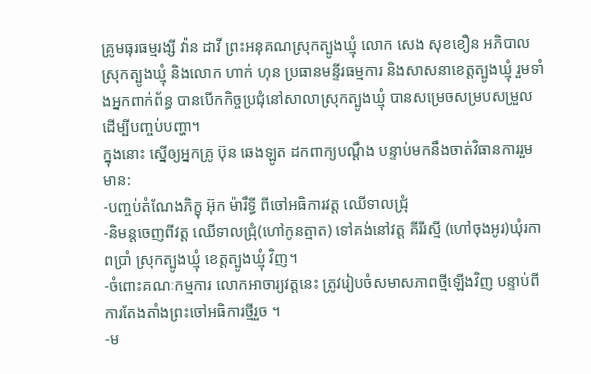គ្រូមធុរធម្មរង្សី វ៉ាន ដាវី ព្រះអនុគណស្រុកត្បូងឃ្មុំ លោក សេង សុខខឿន អភិបាលស្រុកត្បូងឃ្មុំ និងលោក ហាក់ ហុន ប្រធានមន្ទីរធម្មការ និងសាសនាខេត្តត្បូងឃ្មុំ រួមទាំងអ្នកពាក់ព័ន្ធ បានបើកកិច្ចប្រជុំនៅសាលាស្រុកត្បូងឃ្មុំ បានសម្រេចសម្របសម្រួល ដើម្បីបញ្ចប់បញ្ហា។
ក្នុងនោះ ស្នើឲ្យអ្នកគ្រូ ប៊ុន ឆេងឡូត ដកពាក្យបណ្តឹង បន្ទាប់មកនឹងចាត់វិធានការរួមមាន:
-បញ្ចប់តំណែងភិក្ខុ អ៊ុក ម៉ារឹទ្ធី ពីចៅអធិការវត្ត ឈើទាលជ្រុំ
-និមន្តចេញពីវត្ត ឈើទាលជ្រុំ(ហៅកូនត្មាត) ទៅគង់នៅវត្ត គីរីរស្មី (ហៅចុងអូរ)ឃុំរកាពប្រាំ ស្រុកត្បូងឃ្មុំ ខេត្តត្បូងឃ្មុំ វិញ។
-ចំពោះគណៈកម្មការ លោកអាចារ្យវត្តនេះ ត្រូវរៀបចំសមាសភាពថ្មីឡើងវិញ បន្ទាប់ពីការតែងតាំងព្រះចៅអធិការថ្មីរួច ។
-ម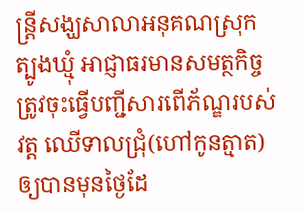ន្ត្រីសង្ឃសាលាអនុគណស្រុកត្បូងឃ្មុំ អាជ្ញាធរមានសមត្ថកិច្ច ត្រូវចុះធ្វើបញ្ជីសារពើភ័ណ្ឌរបស់វត្ត ឈើទាលជ្រុំ(ហៅកូនត្មាត)ឲ្យបានមុនថ្ងៃដែ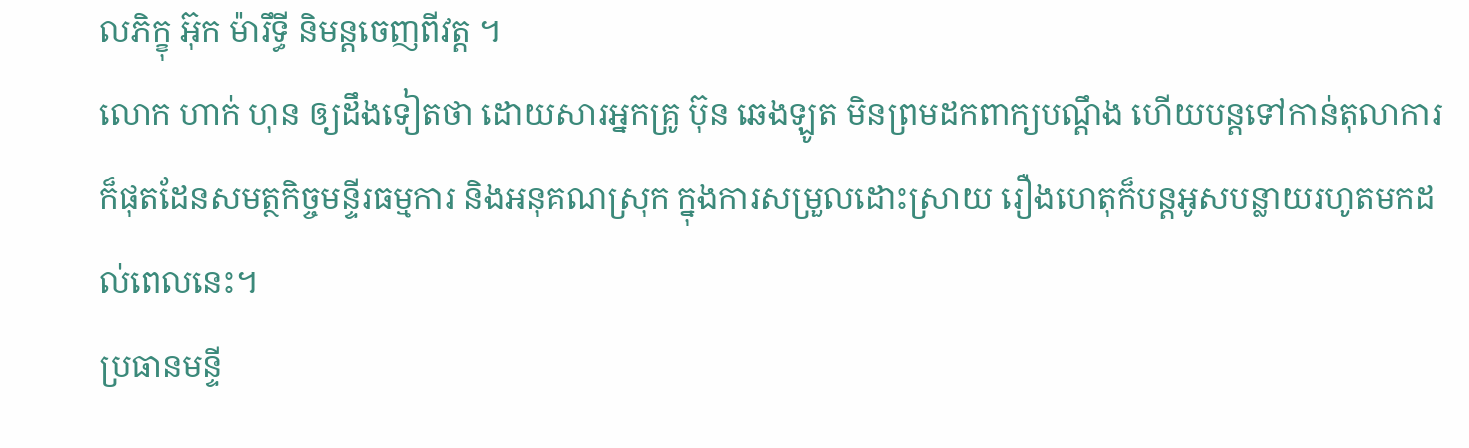លភិក្ខុ អ៊ុក ម៉ារឹទ្ធី និមន្តចេញពីវត្ត ។
លោក ហាក់ ហុន ឲ្យដឹងទៀតថា ដោយសារអ្នកគ្រូ ប៊ុន ឆេងឡូត មិនព្រមដកពាក្យបណ្តឹង ហើយបន្តទៅកាន់តុលាការ ក៏ផុតដែនសមត្ថកិច្ចមន្ទីរធម្មការ និងអនុគណស្រុក ក្នុងការសម្រួលដោះស្រាយ រឿងហេតុក៏បន្តអូសបន្លាយរហូតមកដល់ពេលនេះ។
ប្រធានមន្ទី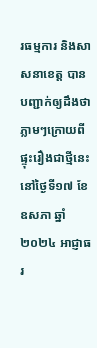រធម្មការ និងសាសនាខេត្ត បានបញ្ជាក់ឲ្យដឹងថា ភ្លាមៗក្រោយពីផ្ទុះរឿងជាថ្មីនេះ នៅថ្ងៃទី១៧ ខែឧសភា ឆ្នាំ២០២៤ អាជ្ញាធរ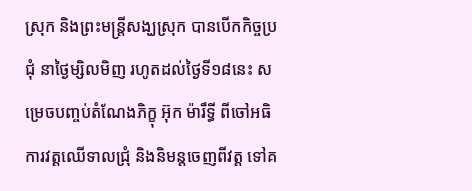ស្រុក និងព្រះមន្ត្រីសង្ឃស្រុក បានបើកកិច្ចប្រជុំ នាថ្ងៃម្សិលមិញ រហូតដល់ថ្ងៃទី១៨នេះ សម្រេចបញ្ចប់តំណែងភិក្ខុ អ៊ុក ម៉ារឹទ្ធី ពីចៅអធិការវត្តឈើទាលជ្រុំ និងនិមន្តចេញពីវត្ត ទៅគ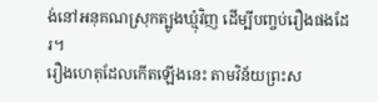ង់នៅអនុគណស្រុកត្បូងឃ្មុំវិញ ដើម្បីបញ្ចប់រឿងផងដែរ។
រឿងហេតុដែលកើតឡើងនេះ តាមវិន័យព្រះស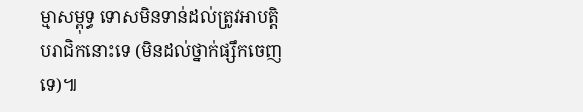ម្មាសម្ពុទ្ធ ទោសមិនទាន់ដល់ត្រូវអាបត្តិបរាជិកនោះទេ (មិនដល់ថ្នាក់ផ្សឹកចេញទេ)៕